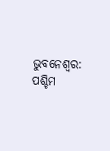ଭୁବନେଶ୍ବର: ପଶ୍ଚିମ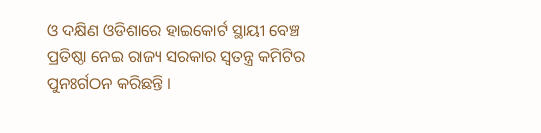ଓ ଦକ୍ଷିଣ ଓଡିଶାରେ ହାଇକୋର୍ଟ ସ୍ଥାୟୀ ବେଞ୍ଚ ପ୍ରତିଷ୍ଠା ନେଇ ରାଜ୍ୟ ସରକାର ସ୍ବତନ୍ତ୍ର କମିଟିର ପୁନଃର୍ଗଠନ କରିଛନ୍ତି ।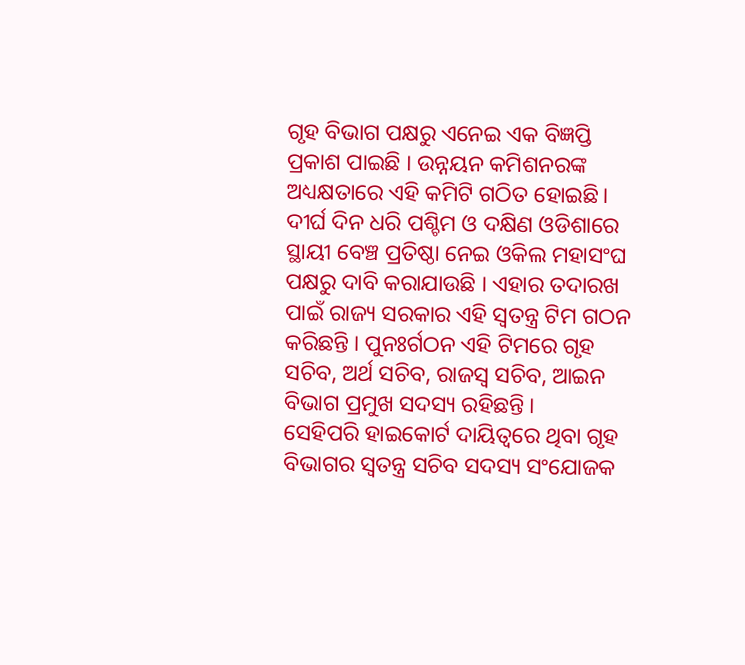ଗୃହ ବିଭାଗ ପକ୍ଷରୁ ଏନେଇ ଏକ ବିଜ୍ଞପ୍ତି ପ୍ରକାଶ ପାଇଛି । ଉନ୍ନୟନ କମିଶନରଙ୍କ ଅଧ୍ୟକ୍ଷତାରେ ଏହି କମିଟି ଗଠିତ ହୋଇଛି।
ଦୀର୍ଘ ଦିନ ଧରି ପଶ୍ଚିମ ଓ ଦକ୍ଷିଣ ଓଡିଶାରେ ସ୍ଥାୟୀ ବେଞ୍ଚ ପ୍ରତିଷ୍ଠା ନେଇ ଓକିଲ ମହାସଂଘ ପକ୍ଷରୁ ଦାବି କରାଯାଉଛି । ଏହାର ତଦାରଖ ପାଇଁ ରାଜ୍ୟ ସରକାର ଏହି ସ୍ବତନ୍ତ୍ର ଟିମ ଗଠନ କରିଛନ୍ତି । ପୁନଃର୍ଗଠନ ଏହି ଟିମରେ ଗୃହ ସଚିବ, ଅର୍ଥ ସଚିବ, ରାଜସ୍ବ ସଚିବ, ଆଇନ ବିଭାଗ ପ୍ରମୁଖ ସଦସ୍ୟ ରହିଛନ୍ତି ।
ସେହିପରି ହାଇକୋର୍ଟ ଦାୟିତ୍ବରେ ଥିବା ଗୃହ ବିଭାଗର ସ୍ଵତନ୍ତ୍ର ସଚିବ ସଦସ୍ୟ ସଂଯୋଜକ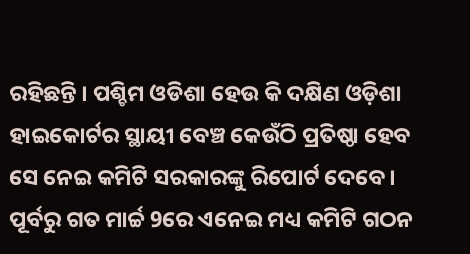ରହିଛନ୍ତି । ପଶ୍ଚିମ ଓଡିଶା ହେଉ କି ଦକ୍ଷିଣ ଓଡ଼ିଶା ହାଇକୋର୍ଟର ସ୍ଥାୟୀ ବେଞ୍ଚ କେଉଁଠି ପ୍ରତିଷ୍ଠା ହେବ ସେ ନେଇ କମିଟି ସରକାରଙ୍କୁ ରିପୋର୍ଟ ଦେବେ । ପୂର୍ବରୁ ଗତ ମାର୍ଚ୍ଚ 9ରେ ଏନେଇ ମଧ୍ୟ କମିଟି ଗଠନ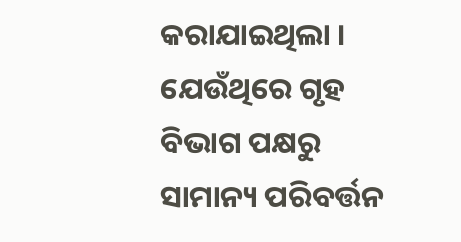କରାଯାଇଥିଲା । ଯେଉଁଥିରେ ଗୃହ ବିଭାଗ ପକ୍ଷରୁ ସାମାନ୍ୟ ପରିବର୍ତ୍ତନ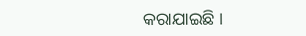କରାଯାଇଛି ।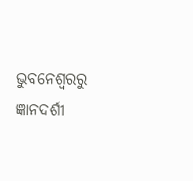ଭୁବନେଶ୍ବରରୁ ଜ୍ଞାନଦର୍ଶୀ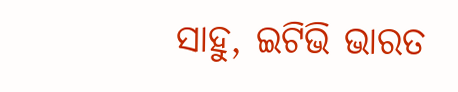ସାହୁ, ଇଟିଭି ଭାରତ